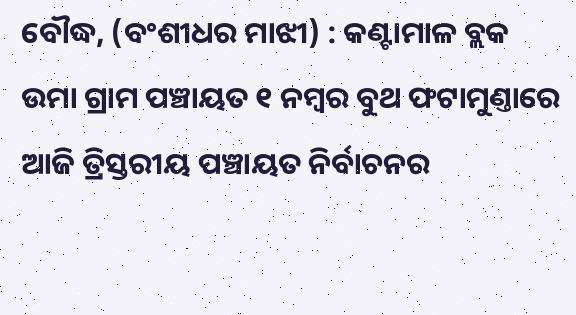ବୌଦ୍ଧ, (ବଂଶୀଧର ମାଝୀ) : କଣ୍ଟାମାଳ ବ୍ଲକ ଉମା ଗ୍ରାମ ପଞ୍ଚାୟତ ୧ ନମ୍ବର ବୁଥ ଫଟାମୁଣ୍ତାରେ ଆଜି ତ୍ରିସ୍ତରୀୟ ପଞ୍ଚାୟତ ନିର୍ବାଚନର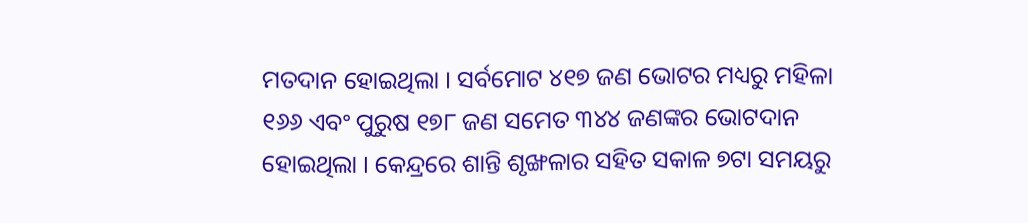ମତଦାନ ହୋଇଥିଲା । ସର୍ବମୋଟ ୪୧୭ ଜଣ ଭୋଟର ମଧ୍ୟରୁ ମହିଳା ୧୬୬ ଏବଂ ପୁରୁଷ ୧୭୮ ଜଣ ସମେତ ୩୪୪ ଜଣଙ୍କର ଭୋଟଦାନ ହୋଇଥିଲା । କେନ୍ଦ୍ରରେ ଶାନ୍ତି ଶୃଙ୍ଖଳାର ସହିତ ସକାଳ ୭ଟା ସମୟରୁ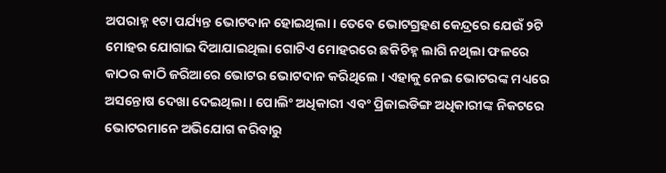ଅପରାହ୍ନ ୧ଟା ପର୍ଯ୍ୟନ୍ତ ଭୋଟଦାନ ହୋଇଥିଲା । ତେବେ ଭୋଟଗ୍ରହଣ କେନ୍ଦ୍ରରେ ଯେଉଁ ୨ଟି ମୋହର ଯୋଗାଇ ଦିଆଯାଇଥିଲା ଗୋଟିଏ ମୋହରରେ ଛକିଚିହ୍ନ ଲାଗି ନଥିଲା ଫଳରେ କାଠର କାଠି ଜରିଆରେ ଭୋଟର ଭୋଟଦାନ କରିଥିଲେ । ଏହାକୁ ନେଇ ଭୋଟରଙ୍କ ମଧ୍ୟରେ ଅସନ୍ତୋଷ ଦେଖା ଦେଇଥିଲା । ପୋଲିଂ ଅଧିକାରୀ ଏବଂ ପ୍ରିଜାଇଡିଙ୍ଗ ଅଧିକାରୀଙ୍କ ନିକଟରେ ଭୋଟରମାନେ ଅଭିଯୋଗ କରିବାରୁ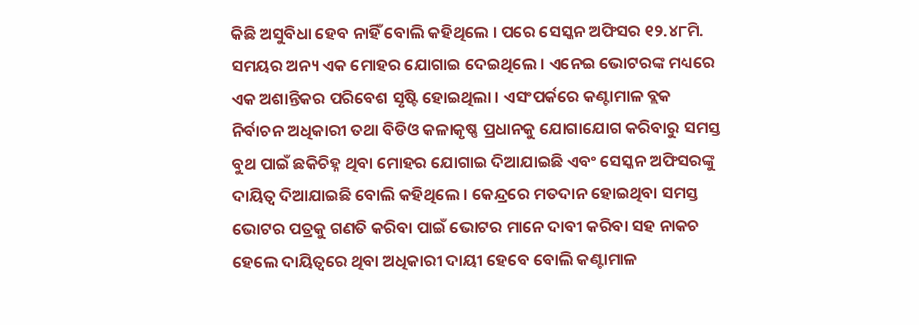କିଛି ଅସୁବିଧା ହେବ ନାହିଁ ବୋଲି କହିଥିଲେ । ପରେ ସେସ୍କନ ଅଫିସର ୧୨.୪୮ମି. ସମୟର ଅନ୍ୟ ଏକ ମୋହର ଯୋଗାଇ ଦେଇଥିଲେ । ଏନେଇ ଭୋଟରଙ୍କ ମଧ୍ୟରେ ଏକ ଅଶାନ୍ତିକର ପରିବେଶ ସୃଷ୍ଟି ହୋଇଥିଲା । ଏସଂପର୍କରେ କଣ୍ଟାମାଳ ବ୍ଲକ ନିର୍ବାଚନ ଅଧିକାରୀ ତଥା ବିଡିଓ କଳାକୃଷ୍ଣ ପ୍ରଧାନକୁ ଯୋଗାଯୋଗ କରିବାରୁ ସମସ୍ତ ବୁଥ ପାଇଁ ଛକିଚିହ୍ନ ଥିବା ମୋହର ଯୋଗାଇ ଦିଆଯାଇଛି ଏବଂ ସେସ୍କନ ଅଫିସରଙ୍କୁ ଦାୟିତ୍ୱ ଦିଆଯାଇଛି ବୋଲି କହିଥିଲେ । କେନ୍ଦ୍ରରେ ମତଦାନ ହୋଇଥିବା ସମସ୍ତ ଭୋଟର ପତ୍ରକୁ ଗଣତି କରିବା ପାଇଁ ଭୋଟର ମାନେ ଦାବୀ କରିବା ସହ ନାକଚ ହେଲେ ଦାୟିତ୍ୱରେ ଥିବା ଅଧିକାରୀ ଦାୟୀ ହେବେ ବୋଲି କଣ୍ଟାମାଳ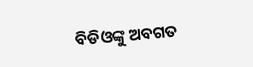ବିଡିଓଙ୍କୁ ଅବଗତ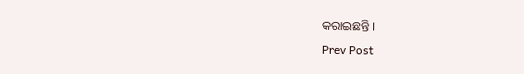କରାଇଛନ୍ତି ।
Prev Post